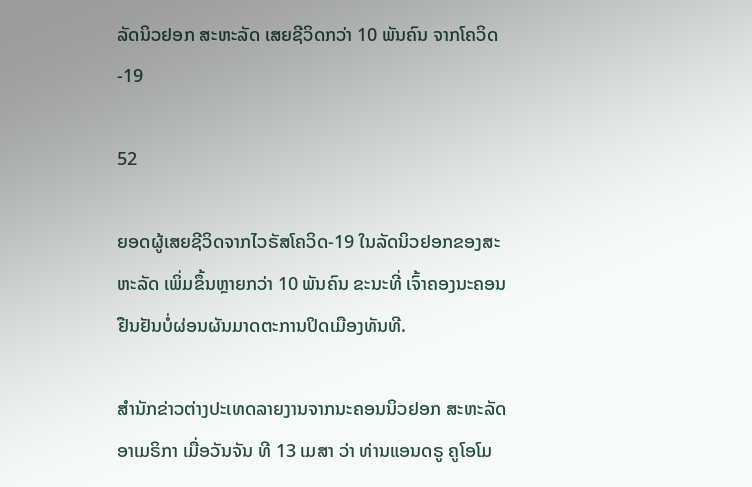ລັດນິວຢອກ ສະຫະລັດ ເສຍຊີວິດກວ່າ 10 ພັນຄົນ ຈາກໂຄວິດ-19

52

ຍອດຜູ້ເສຍຊີວິດຈາກໄວຣັສໂຄວິດ-19 ໃນລັດນິວຢອກຂອງສະຫະລັດ ເພິ່ມຂຶ້ນຫຼາຍກວ່າ 10 ພັນຄົນ ຂະນະທີ່ ເຈົ້າຄອງນະຄອນຢືນຢັນບໍ່ຜ່ອນຜັນມາດຕະການປິດເມືອງທັນທີ.

ສຳນັກຂ່າວຕ່າງປະເທດລາຍງານຈາກນະຄອນນິວຢອກ ສະຫະລັດ ອາເມຣິກາ ເມື່ອວັນຈັນ ທີ 13 ເມສາ ວ່າ ທ່ານແອນດຣູ ຄູໂອໂມ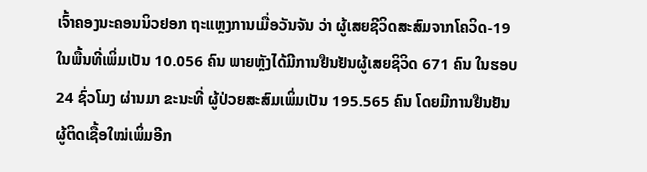ເຈົ້າຄອງນະຄອນນິວຢອກ ຖະແຫຼງການເມື່ອວັນຈັນ ວ່າ ຜູ້ເສຍຊີວິດສະສົມຈາກໂຄວິດ-19 ໃນພື້ນທີ່ເພິ່ມເປັນ 10.056 ຄົນ ພາຍຫຼັງໄດ້ມີການຢືນຢັນຜູ້ເສຍຊິວິດ 671 ຄົນ ໃນຮອບ 24 ຊົ່ວໂມງ ຜ່ານມາ ຂະນະທີ່ ຜູ້ປ່ວຍສະສົມເພິ່ມເປັນ 195.565 ຄົນ ໂດຍມີການຢືນຢັນຜູ້ຕິດເຊື້ອໃໝ່ເພິ່ມອີກ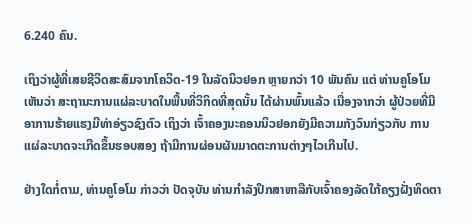6.240 ຄົນ.

ເຖິງວ່າຜູ້ທີ່ເສຍຊີວິດສະສົມຈາກໂຄວິດ-19 ໃນລັດນິວຢອກ ຫຼາຍກວ່າ 10 ພັນຄົນ ແຕ່ ທ່ານຄູໂອໂມ ເຫັນວ່າ ສະຖານະການແຜ່ລະບາດໃນພື້ນທີ່ວິກິດທີ່ສຸດນັ້ນ ໄດ້ຜ່ານພົ້ນແລ້ວ ເນື່ອງຈາກວ່າ ຜູ້ປ່ວຍທີ່ມີອາການຮ້າຍແຮງມີທ່າອ່ຽວຊົງຕົວ ເຖິງວ່າ ເຈົ້າຄອງນະຄອນນິວຢອກຍັງມີຄວາມກັງວົນກ່ຽວກັບ ການແຜ່ລະບາດຈະເກີດຂຶ້ນຮອບສອງ ຖ້າມີການຜ່ອນຜັນມາດຕະການຕ່າງໆໄວເກີນໄປ.

ຢ່າງໃດກໍ່ຕາມ, ທ່ານຄູໂອໂມ ກ່າວວ່າ ປັດຈຸບັນ ທ່ານກຳລັງປຶກສາຫາລືກັບເຈົ້າຄອງລັດໃກ້ຄຽງຝັ່ງທິດຕາ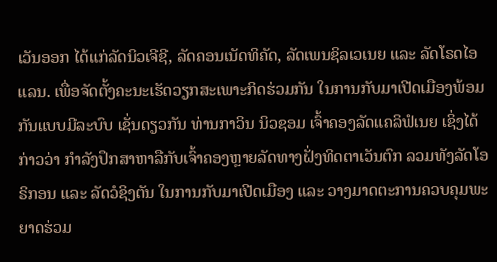ເວັນອອກ ໄດ້ແກ່ລັດນິວເຈີຊີ, ລັດຄອນເນັດທິຄັດ, ລັດເພນຊິລເວເນຍ ແລະ ລັດໂຣດໄອແລນ. ເພື່ອຈັດຕັ້ງຄະນະເຮັດວຽກສະເພາະກິດຮ່ວມກັນ ໃນການກັບມາເປີດເມືອງພ້ອມກັນແບບມີລະບົບ ເຊັ່ນດຽວກັນ ທ່ານກາວິນ ນິວຊອມ ເຈົ້າຄອງລັດແຄລິຟໍເນຍ ເຊິ່ງໄດ້ກ່າວວ່າ ກຳລັງປຶກສາຫາລືກັບເຈົ້າຄອງຫຼາຍລັດທາງຝັ່ງທິດຕາເວັນຕົກ ລວມທັງລັດໂອຣິກອນ ແລະ ລັດວໍຊິງຕັນ ໃນການກັບມາເປີດເມືອງ ແລະ ວາງມາດຕະການຄວບຄຸມພະຍາດຮ່ວມ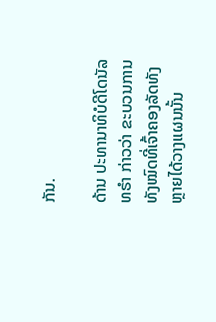ກັນ.

ດ້ານ ປະທານາທິບໍດີໂດນັລ ທຣຳ ກ່າວວ່າ ຂະບວນການທັງໝົດທີ່ເຈົ້າຄອງລັດທັງຫຼາຍໄດ້ວາງແຜນນັ້ນ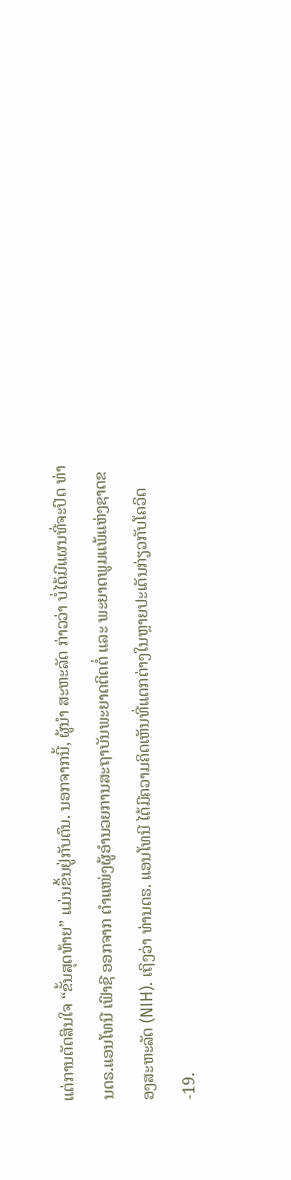ແຕ່ການຕັດສິນໃຈ “ຂັ້ນສຸດທ້າຍ” ແມ່ນຂຶ້ນຢູ່ກັບຕົນ. ນອກຈາກນີ້, ຜູ້ນຳ ສະຫະລັດ ກ່າວວ່າ ບໍ່ໄດ້ມີແຜນທີ່ຈະປົດ ທ່ານດຣ.ແອນໂທນີ ເຟົາຊີ ອອກຈາກ ຕຳແໜ່ງຜູ້ອຳນວຍການສະຖາບັນພະຍາດຕິດຕໍ່ ແລະ ພະຍາດພູມແພ້ແຫ່ງຊາດຂອງສະຫະລັດ (NIH). ເຖິງວ່າ ທ່ານດຣ. ແອນໂທນີ ໄດ້ມີຄວາມຄິດເຫັນທີ່ແຕກຕ່າງໃນຫຼາຍປະເດັນກ່ຽວກັບໂຄວິດ-19.